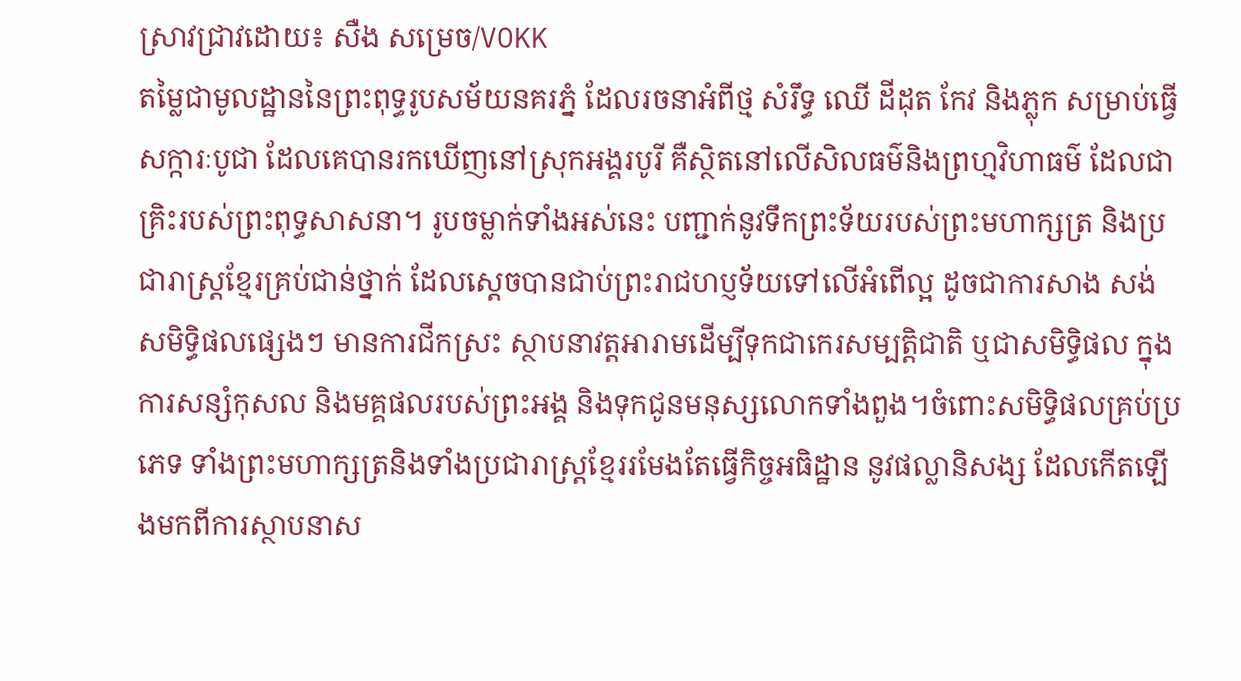ស្រាវជ្រាវដោយ៖ សឺង សម្រេច/VOKK
តម្លៃជាមូលដ្ឋាននៃព្រះពុទ្ធរូបសម័យនគរភ្នំ ដែលរចនាអំពីថ្ម សំរឹទ្ធ ឈើ ដីដុត កែវ និងភ្លុក សម្រាប់ធ្វើសក្ការៈបូជា ដែលគេបានរកឃើញនៅស្រុកអង្គរបូរី គឺស្ថិតនៅលើសិលធម៌និងព្រហ្មវិហាធម៌ ដែលជាគ្រិះរបស់ព្រះពុទ្ធសាសនា។ រូបចម្លាក់ទាំងអស់នេះ បញ្ជាក់នូវទឹកព្រះទ័យរបស់ព្រះមហាក្សត្រ និងប្រជារាស្ត្រខ្មែរគ្រប់ជាន់ថ្នាក់ ដែលស្តេចបានជាប់ព្រះរាជហប្ញទ័យទៅលើអំពើល្អ ដូចជាការសាង សង់សមិទ្ធិផលផ្សេងៗ មានការជីកស្រះ ស្ថាបនាវត្តអារាមដើម្បីទុកជាកេរសម្បត្តិជាតិ ឬជាសមិទ្ធិផល ក្នុងការសន្សំកុសល និងមគ្គផលរបស់ព្រះអង្គ និងទុកជូនមនុស្សលោកទាំងពួង។ចំពោះសមិទ្ធិផលគ្រប់ប្រភេទ ទាំងព្រះមហាក្សត្រនិងទាំងប្រជារាស្ត្រខ្មែររមែងតែធ្វើកិច្ចអធិដ្ឋាន នូវផល្លានិសង្ស ដែលកើតឡើងមកពីការស្ថាបនាស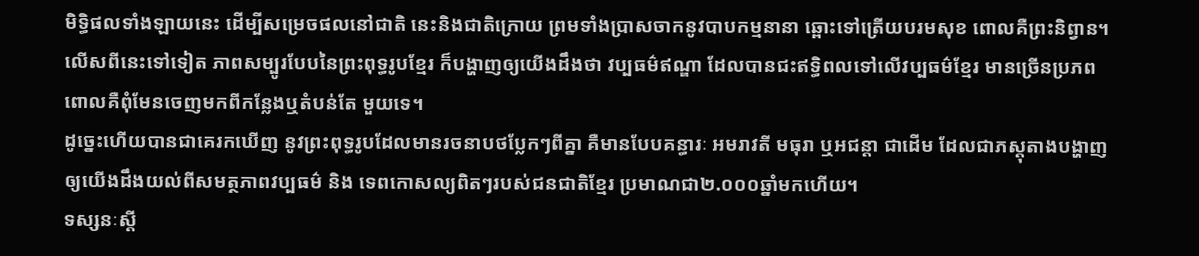មិទ្ធិផលទាំងឡាយនេះ ដើម្បីសម្រេចផលនៅជាតិ នេះនិងជាតិក្រោយ ព្រមទាំងប្រាសចាកនូវបាបកម្មនានា ឆ្ពោះទៅត្រើយបរមសុខ ពោលគឺព្រះនិព្វាន។
លើសពីនេះទៅទៀត ភាពសម្បូរបែបនៃព្រះពុទ្ធរូបខ្មែរ ក៏បង្ហាញឲ្យយើងដឹងថា វប្បធម៌ឥណ្ឌា ដែលបានជះឥទ្ធិពលទៅលើវប្បធម៌ខ្មែរ មានច្រើនប្រភព ពោលគឺពុំមែនចេញមកពីកន្លែងឬតំបន់តែ មួយទេ។
ដូច្នេះហើយបានជាគេរកឃើញ នូវព្រះពុទ្ធរូបដែលមានរចនាបថប្លែកៗពីគ្នា គឺមានបែបគន្ធារៈ អមរាវតី មធុរា ឬអជន្តា ជាដើម ដែលជាភស្តុតាងបង្ហាញឲ្យយើងដឹងយល់ពីសមត្ថភាពវប្បធម៌ និង ទេពកោសល្យពិតៗរបស់ជនជាតិខ្មែរ ប្រមាណជា២.០០០ឆ្នាំមកហើយ។
ទស្សនៈស្តី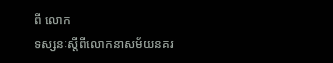ពី លោក
ទស្សនៈស្តីពីលោកនាសម័យនគរ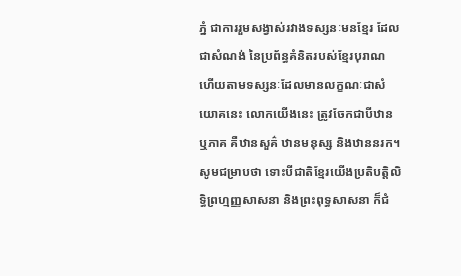ភ្នំ ជាការរួមសង្វាស់រវាងទស្សនៈមនខ្មែរ ដែលជាសំណង់ នៃប្រព័ន្ធគំនិតរបស់ខ្មែរបុរាណ ហើយតាមទស្សនៈដែលមានលក្ខណៈជាសំយោគនេះ លោកយើងនេះ ត្រូវចែកជាបីឋាន ឬភាគ គឺឋានសួគ៌ ឋានមនុស្ស និងឋាននរក។
សូមជម្រាបថា ទោះបីជាតិខ្មែរយើងប្រតិបត្តិលិទ្ធិព្រហ្មញ្ញសាសនា និងព្រះពុទ្ធសាសនា ក៏ជំ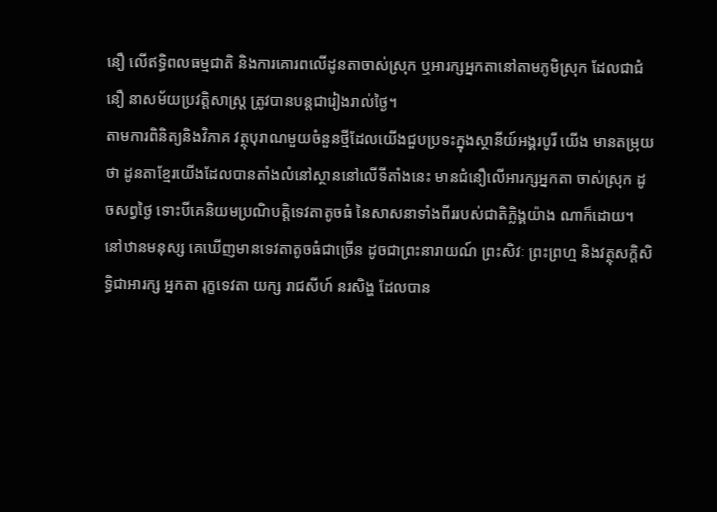នឿ លើឥទ្ធិពលធម្មជាតិ និងការគោរពលើដូនតាចាស់ស្រុក ឬអារក្សអ្នកតានៅតាមភូមិស្រុក ដែលជាជំនឿ នាសម័យប្រវត្តិសាស្ត្រ ត្រូវបានបន្តជារៀងរាល់ថ្ងៃ។
តាមការពិនិត្យនិងវិភាគ វត្ថុបុរាណមួយចំនួនថ្មីដែលយើងជួបប្រទះក្នុងស្ថានីយ៍អង្គរបូរី យើង មានតម្រុយថា ដូនតាខ្មែរយើងដែលបានតាំងលំនៅស្ថាននៅលើទីតាំងនេះ មានជំនឿលើអារក្សអ្នកតា ចាស់ស្រុក ដូចសព្វថ្ងៃ ទោះបីគេនិយមប្រណិបត្តិទេវតាតូចធំ នៃសាសនាទាំងពីររបស់ជាតិក្លិង្គយ៉ាង ណាក៏ដោយ។
នៅឋានមនុស្ស គេឃើញមានទេវតាតូចធំជាច្រើន ដូចជាព្រះនារាយណ៍ ព្រះសិវៈ ព្រះព្រហ្ម និងវត្ថុសក្តិសិទ្ធិជាអារក្ស អ្នកតា រុក្ខទេវតា យក្ស រាជសីហ៍ នរសិង្ហ ដែលបាន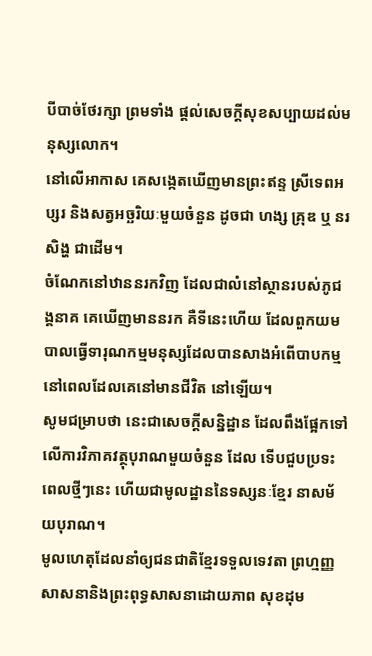បីបាច់ថែរក្សា ព្រមទាំង ផ្តល់សេចក្តីសុខសប្បាយដល់មនុស្សលោក។
នៅលើអាកាស គេសង្កេតឃើញមានព្រះឥន្ទ ស្រីទេពអប្សរ និងសត្វអច្ឆរិយៈមួយចំនួន ដូចជា ហង្ស គ្រុឌ ឬ នរសិង្ហ ជាដើម។
ចំណែកនៅឋាននរកវិញ ដែលជាលំនៅស្ថានរបស់ភូជង្គនាគ គេឃើញមាននរក គឺទីនេះហើយ ដែលពួកយមបាលធ្វើទារុណកម្មមនុស្សដែលបានសាងអំពើបាបកម្ម នៅពេលដែលគេនៅមានជីវិត នៅឡើយ។
សូមជម្រាបថា នេះជាសេចក្តីសន្និដ្ឋាន ដែលពឹងផ្អែកទៅលើការវិភាគវត្ថុបុរាណមួយចំនួន ដែល ទើបជួបប្រទះពេលថ្មីៗនេះ ហើយជាមូលដ្ឋាននៃទស្សនៈខ្មែរ នាសម័យបុរាណ។
មូលហេតុដែលនាំឲ្យជនជាតិខ្មែរទទួលទេវតា ព្រហ្មញ្ញសាសនានិងព្រះពុទ្ធសាសនាដោយភាព សុខដុម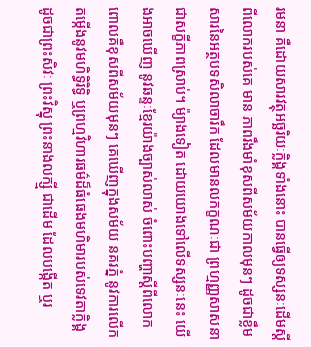រមនា គឺដោយសារវត្ថុអច្ឆរិយៈក្លិង្គទាំងនោះ បានធ្វើឲ្យទស្សនៈដើមស្តីពីលោករបស់គេ មាន ភាពរឹងមាំខុសពីសម័យកាលមុនៗ ដូចជាខ្លឹមសារនៃអត្ថបទសិលាចារឹក ដែលមានលកក្ខណៈជា ព្រហ្មញ្ញសាសនាជាសក្ខីភាពស្រាប់។ ម៉្យាងទៀត ដោយយោងទៅលើទស្សនៈនេះ យើងអាចឃើញ នូវឆន្ទៈខ្មែរយ៉ាងច្បាស់លាស់ ចំពោះបញ្ហាស្តីពីលោក ពោលគឺខុសពីសម័យមុនៗ គេឃើញក្នុងសម័យ នគរភ្នំ នូវការលើកតម្កើងនូវមហិទ្ធិរិទ្ធិ ឬព្រហ្មវិហារធម៌ដ៏ធំធេងមហិមារបស់ទេវតាក្លិង្គ ដូចជាព្រះសិវៈ ព្រះវិស្នុ ព្រះនាងលក្ស្មី ជាដើម ដែលបង្កើត ឬរ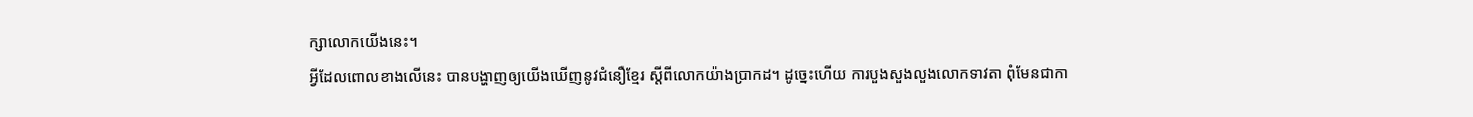ក្សាលោកយើងនេះ។
អ្វីដែលពោលខាងលើនេះ បានបង្ហាញឲ្យយើងឃើញនូវជំនឿខ្មែរ ស្តីពីលោកយ៉ាងប្រាកដ។ ដូច្នេះហើយ ការបួងសួងលួងលោកទាវតា ពុំមែនជាកា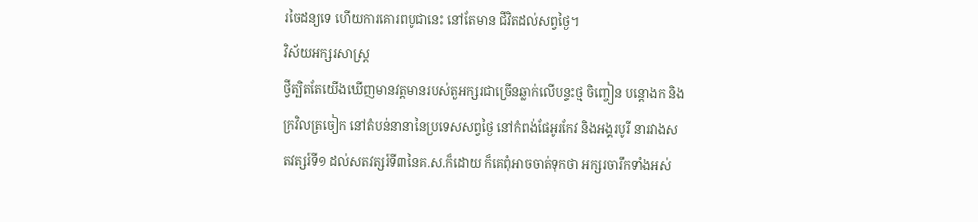រចៃដន្យទេ ហើយការគោរពបូជានេះ នៅតែមាន ជីវិតដល់សព្វថ្ងៃ។
វិស័យអក្សរសាស្ត្រ
ថ្វីត្បិតតែយើងឃើញមានវត្តមានរបស់តួអក្សរជាច្រើនឆ្លាក់លើបន្ទះថ្ម ចិញ្ចៀន បន្តោងក និង ក្រវិលត្រចៀក នៅតំបន់នានានៃប្រទេសសព្វថ្ងៃ នៅកំពង់ផែអូរកែវ និងអង្គរបូរី នារវាងសតវត្សរ៍ទី១ ដល់សតវត្សរ៍ទី៣នៃគ.ស.ក៏ដោយ ក៏គេពុំអាចចាត់ទុកថា អក្សរចារឹកទាំងអស់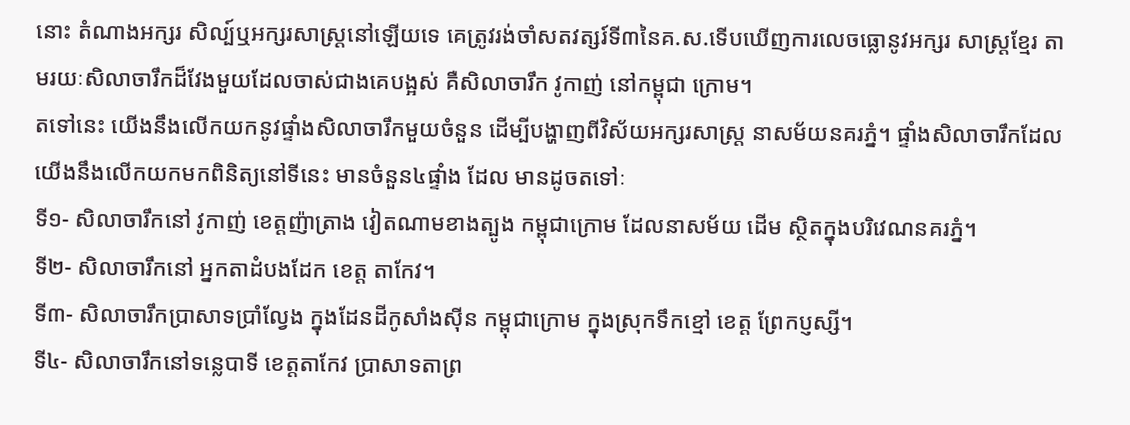នោះ តំណាងអក្សរ សិល្ប៍ឬអក្សរសាស្ត្រនៅឡើយទេ គេត្រូវរង់ចាំសតវត្សរ៍ទី៣នៃគ.ស.ទើបឃើញការលេចធ្លោនូវអក្សរ សាស្ត្រខ្មែរ តាមរយៈសិលាចារឹកដ៏វែងមួយដែលចាស់ជាងគេបង្អស់ គឺសិលាចារឹក វូកាញ់ នៅកម្ពុជា ក្រោម។
តទៅនេះ យើងនឹងលើកយកនូវផ្ទាំងសិលាចារឹកមួយចំនួន ដើម្បីបង្ហាញពីវិស័យអក្សរសាស្ត្រ នាសម័យនគរភ្នំ។ ផ្ទាំងសិលាចារឹកដែលយើងនឹងលើកយកមកពិនិត្យនៅទីនេះ មានចំនួន៤ផ្ទាំង ដែល មានដូចតទៅៈ
ទី១- សិលាចារឹកនៅ វូកាញ់ ខេត្តញ៉ាត្រាង វៀតណាមខាងត្បូង កម្ពុជាក្រោម ដែលនាសម័យ ដើម ស្ថិតក្នុងបរិវេណនគរភ្នំ។
ទី២- សិលាចារឹកនៅ អ្នកតាដំបងដែក ខេត្ត តាកែវ។
ទី៣- សិលាចារឹកប្រាសាទប្រាំល្វែង ក្នុងដែនដីកូសាំងស៊ីន កម្ពុជាក្រោម ក្នុងស្រុកទឹកខ្មៅ ខេត្ត ព្រែកប្ញស្សី។
ទី៤- សិលាចារឹកនៅទន្លេបាទី ខេត្តតាកែវ ប្រាសាទតាព្រ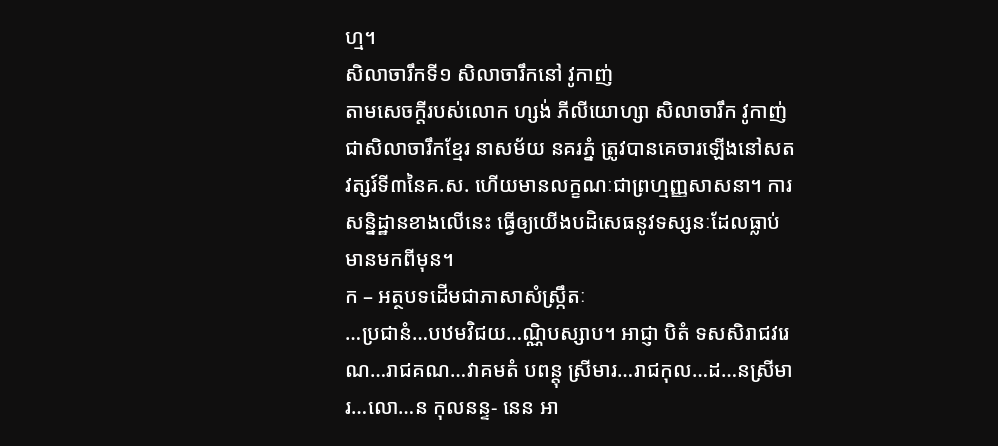ហ្ម។
សិលាចារឹកទី១ សិលាចារឹកនៅ វូកាញ់
តាមសេចក្តីរបស់លោក ហ្សង់ ភីលីយោហ្សា សិលាចារឹក វូកាញ់ ជាសិលាចារឹកខ្មែរ នាសម័យ នគរភ្នំ ត្រូវបានគេចារឡើងនៅសតវត្សរ៍ទី៣នៃគ.ស. ហើយមានលក្ខណៈជាព្រហ្មញ្ញសាសនា។ ការ សន្និដ្ឋានខាងលើនេះ ធ្វើឲ្យយើងបដិសេធនូវទស្សនៈដែលធ្លាប់មានមកពីមុន។
ក – អត្ថបទដើមជាភាសាសំស្ក្រឹតៈ
…ប្រជានំ…បឋមវិជយ…ណ្ណិបស្សាប។ អាជ្ញា បិតំ ទសសិរាជវរេណ…រាជគណ…វាគមតំ បពន្តុ ស្រីមារ…រាជកុល…ដ…នស្រីមារ…លោ…ន កុលនន្ទ- នេន អា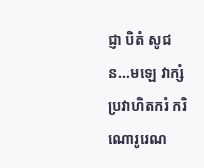ជ្ញា បិតំ សូជន…មឡេ វាក្សំ ប្រវាហិតករំ ករិណោរូរេណ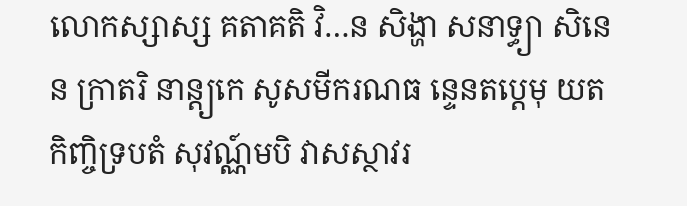លោកស្សាស្ស គតាគតិ វិ…ន សិង្ហា សនាទ្ធ្យា សិនេន ក្រាតរិ នាន្ត្យកេ សូសមីករណធ នេ្ទនតប្តេមុ យត កិញ្ចិទ្របតំ សុវណ្ណ៍មបិ វាសស្ថាវរ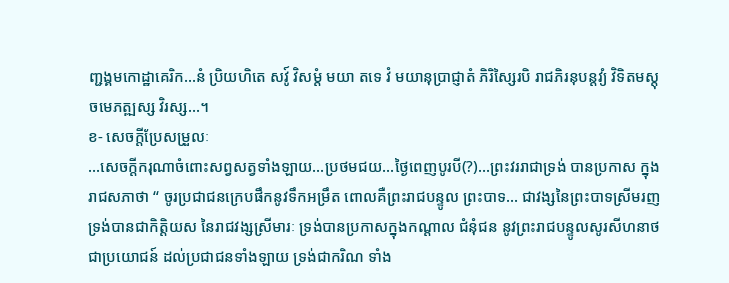ញ្ជង្គមកោដ្ឋាគេរិក…នំ ប្រិយហិតេ សវូ៍ វិសម្តំ មយា តទេ វំ មយានុប្រាជ្ញាតំ ភិរិស្សៃរបិ រាជភិរនុបន្តវ្យំ វិទិតមស្តុ ចមេភត្ឍស្ស វិរស្ស…។
ខ- សេចក្តីប្រែសម្រួលៈ
…សេចក្តីករុណាចំពោះសព្វសត្វទាំងឡាយ…ប្រថមជយ…ថ្ងៃពេញបូរបី(?)…ព្រះវររាជាទ្រង់ បានប្រកាស ក្នុងរាជសភាថា “ ចូរប្រជាជនក្រេបផឹកនូវទឹកអម្រឹត ពោលគឺព្រះរាជបន្ទូល ព្រះបាទ… ជាវង្សនៃព្រះបាទស្រីមរញ ទ្រង់បានជាកិត្តិយស នៃរាជវង្សស្រីមារៈ ទ្រង់បានប្រកាសក្នុងកណ្តាល ជំនុំជន នូវព្រះរាជបន្ទូលសូរសីហនាថជាប្រយោជន៍ ដល់ប្រជាជនទាំងឡាយ ទ្រង់ជាករិណ ទាំង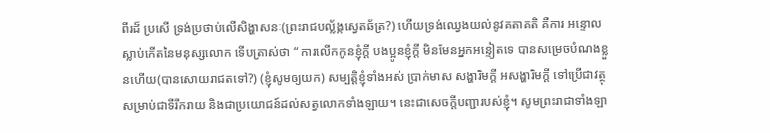ពីរដ៏ ប្រសើ ទ្រង់ប្រថាប់លើសិង្ហាសនៈ(ព្រះរាជបល្ល័ង្កស្វេតឆ័ត្រ?) ហើយទ្រង់ឈ្វេងយល់នូវគតាគតិ គឺការ អន្ទោលស្លាប់កើតនៃមនុស្សលោក ទើបត្រាស់ថា “ ការលើកកូនខ្ញុំក្តី បងប្អូនខ្ញុំក្តី មិនមែនអ្នកអន្ទៀតទេ បានសម្រេចបំណងខ្លួនហើយ(បានសោយរាជតទៅ?) (ខ្ញុំសូមឲ្យយក) សម្បត្តិខ្ញុំទាំងអស់ ប្រាក់មាស សង្ហារិមក្តី អសង្ហារិមក្តី ទៅប្រើជាវត្ថុសម្រាប់ជាទីរីករាយ និងជាប្រយោជន៍ដល់សត្វលោកទាំងឡាយ។ នេះជាសេចក្តីបញ្ជារបស់ខ្ញុំ។ សូមព្រះរាជាទាំងឡា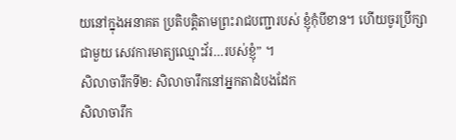យនៅក្នុងអនាគត ប្រតិបត្តិតាមព្រះរាជបញ្ជារបស់ ខ្ញុំកុំបីខាន។ ហើយចូរប្រឹក្សាជាមួយ សេវការមាត្យឈ្មោះវ័រ…របស់ខ្ញុំ” ។
សិលាចារឹកទី២: សិលាចារឹកនៅអ្នកតាដំបងដែក
សិលាចារឹក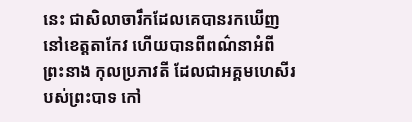នេះ ជាសិលាចារឹកដែលគេបានរកឃើញនៅខេត្តតាកែវ ហើយបានពីពណ៌នាអំពី ព្រះនាង កុលប្រភាវតី ដែលជាអគ្គមហេសីរបស់ព្រះបាទ កៅ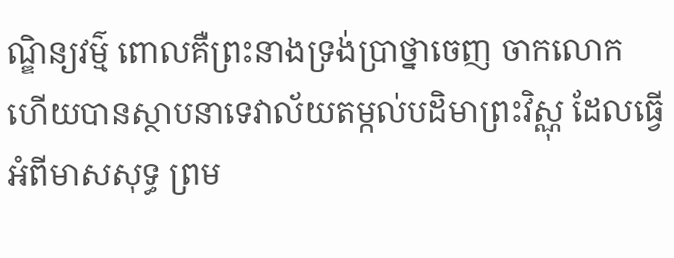ណ្ឌិន្យវម៌្ម ពោលគឺព្រះនាងទ្រង់ប្រាថ្នាចេញ ចាកលោក ហើយបានស្ថាបនាទេវាល័យតម្កល់បដិមាព្រះវិស្ណុ ដែលធ្វើអំពីមាសសុទ្ធ ព្រម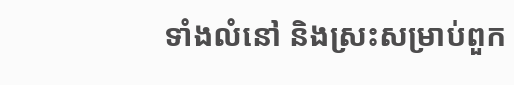ទាំងលំនៅ និងស្រះសម្រាប់ពួក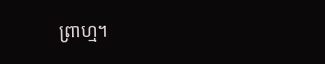ព្រាហ្ម។